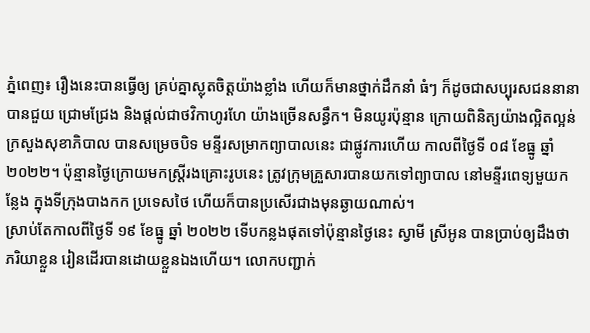ភ្នំពេញ៖ រឿងនេះបានធ្វើឲ្យ គ្រប់គ្នាស្លុតចិត្តយ៉ាងខ្លាំង ហើយក៏មានថ្នាក់ដឹកនាំ ធំៗ ក៏ដូចជាសប្បុរសជននានា បានជួយ ជ្រោមជ្រែង និងផ្តល់ជាថវិកាហូរហែ យ៉ាងច្រើនសន្ធឹក។ មិនយូរប៉ុន្មាន ក្រោយពិនិត្យយ៉ាងល្អិតល្អន់ ក្រសួងសុខាភិបាល បានសម្រេចបិទ មន្ទីរសម្រាកព្យាបាលនេះ ជាផ្លូវការហើយ កាលពីថ្ងៃទី ០៨ ខែធ្នូ ឆ្នាំ ២០២២។ ប៉ុន្មានថ្ងៃក្រោយមកស្ត្រីរងគ្រោះរូបនេះ ត្រូវក្រុមគ្រួសារបានយកទៅព្យាបាល នៅមន្ទីរពេទ្យមួយកន្លែង ក្នុងទីក្រុងបាងកក ប្រទេសថៃ ហើយក៏បានប្រសើរជាងមុនឆ្ងាយណាស់។
ស្រាប់តែកាលពីថ្ងៃទី ១៩ ខែធ្នូ ឆ្នាំ ២០២២ ទើបកន្លងផុតទៅប៉ុន្មានថ្ងៃនេះ ស្វាមី ស្រីអូន បានប្រាប់ឲ្យដឹងថា ភរិយាខ្លួន រៀនដើរបានដោយខ្លួនឯងហើយ។ លោកបញ្ជាក់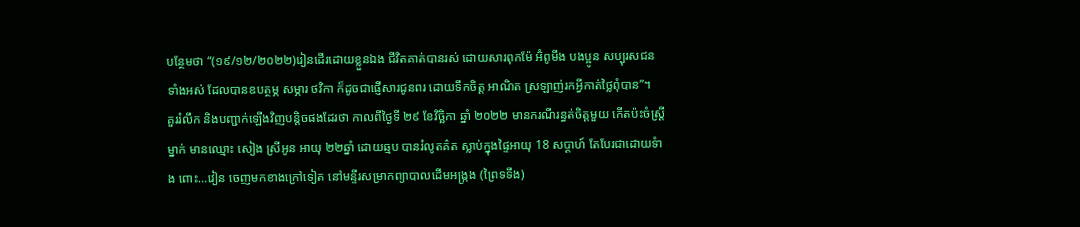បន្ថែមថា “(១៩/១២/២០២២)រៀនដើរដោយខ្លួនឯង ជីវិតគាត់បានរស់ ដោយសារពុកម៉ែ អ៊ំពូមីង បងប្អូន សប្បុរសជនទាំងអស់ ដែលបានឧបត្ថម្ភ សម្ភារ ថវិកា ក៏ដូចជាផ្ញើសារជូនពរ ដោយទឹកចិត្ត អាណិត ស្រឡាញ់រកអ្វីកាត់ថ្លៃពុំបាន”។
គួររំលឹក និងបញ្ជាក់ឡើងវិញបន្តិចផងដែរថា កាលពីថ្ងៃទី ២៩ ខែវិច្ឆិកា ឆ្នាំ ២០២២ មានករណីរន្ធត់ចិត្តមួយ កើតប៉ះចំស្ត្រីម្នាក់ មានឈ្មោះ សៀង ស្រីអូន អាយុ ២២ឆ្នាំ ដោយឆ្មប បានរំលូតគ៌ត ស្លាប់ក្នុងផ្ទៃអាយុ 18 សប្តាហ៍ តែបែរជាដោយទំាង ពោះ…វៀន ចេញមកខាងក្រៅទៀត នៅមន្ទីរសម្រាកព្យាបាលដើមអង្ក្រង (ព្រៃទទឹង)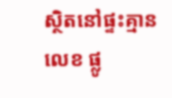ស្ថិតនៅផ្ទះគ្មានលេខ ផ្លូ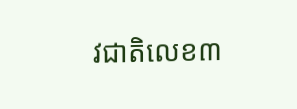វជាតិលេខ៣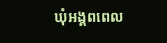ឃុំអង្គពពេល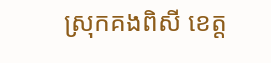ស្រុកគងពិសី ខេត្ត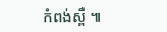កំពង់ស្ពឺ ៕